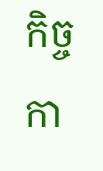កិច្ចកា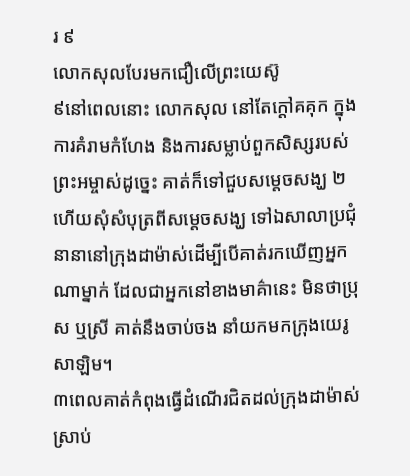រ ៩
លោកសុលបែរមកជឿលើព្រះយេស៊ូ
៩នៅពេលនោះ លោកសុល នៅតែក្ដៅគគុក ក្នុងការគំរាមកំហែង និងការសម្លាប់ពួកសិស្សរបស់ព្រះអម្ចាស់ដូច្នេះ គាត់ក៏ទៅជួបសម្តេចសង្ឃ ២ហើយសុំសំបុត្រពីសម្ដេចសង្ឃ ទៅឯសាលាប្រជុំនានានៅក្រុងដាម៉ាស់ដើម្បីបើគាត់រកឃើញអ្នកណាម្នាក់ ដែលជាអ្នកនៅខាងមាគ៌ានេះ មិនថាប្រុស ឬសី្រ គាត់នឹងចាប់ចង នាំយកមកក្រុងយេរូសាឡិម។
៣ពេលគាត់កំពុងធ្វើដំណើរជិតដល់ក្រុងដាម៉ាស់ ស្រាប់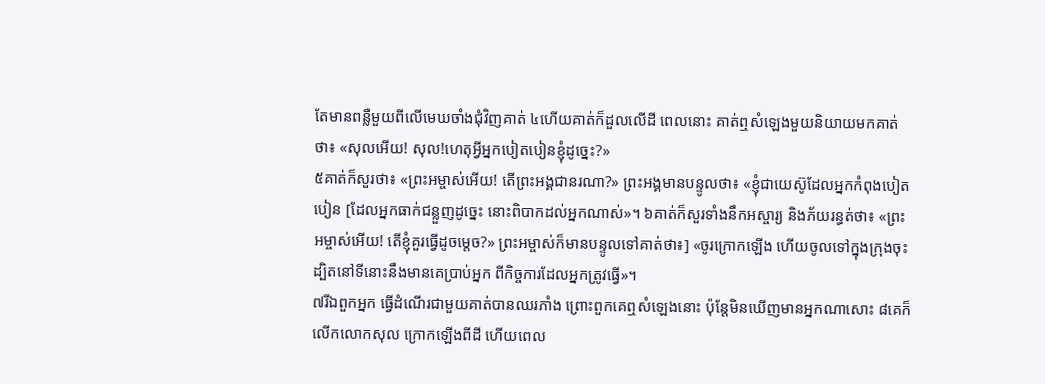តែមានពនឺ្លមួយពីលើមេឃចាំងជុំវិញគាត់ ៤ហើយគាត់ក៏ដួលលើដី ពេលនោះ គាត់ឮសំឡេងមួយនិយាយមកគាត់ថា៖ «សុលអើយ! សុល!ហេតុអ្វីអ្នកបៀតបៀនខ្ញុំដូច្នេះ?»
៥គាត់ក៏សួរថា៖ «ព្រះអម្ចាស់អើយ! តើព្រះអង្គជានរណា?» ព្រះអង្គមានបន្ទូលថា៖ «ខ្ញុំជាយេស៊ូដែលអ្នកកំពុងបៀតបៀន [ដែលអ្នកធាក់ជន្លួញដូច្នេះ នោះពិបាកដល់អ្នកណាស់»។ ៦គាត់ក៏សួរទាំងនឹកអស្ចារ្យ និងភ័យរន្ធត់ថា៖ «ព្រះអម្ចាស់អើយ! តើខ្ញុំគួរធ្វើដូចម្តេច?» ព្រះអម្ចាស់ក៏មានបន្ទូលទៅគាត់ថា៖] «ចូរក្រោកឡើង ហើយចូលទៅក្នុងក្រុងចុះ ដ្បិតនៅទីនោះនឹងមានគេបា្រប់អ្នក ពីកិច្ចការដែលអ្នកត្រូវធ្វើ»។
៧រីឯពួកអ្នក ធ្វើដំណើរជាមួយគាត់បានឈរភាំង ព្រោះពួកគេឮសំឡេងនោះ ប៉ុន្ដែមិនឃើញមានអ្នកណាសោះ ៨គេក៏លើកលោកសុល ក្រោកឡើងពីដី ហើយពេល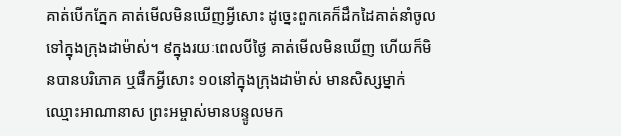គាត់បើកភ្នែក គាត់មើលមិនឃើញអ្វីសោះ ដូច្នេះពួកគេក៏ដឹកដៃគាត់នាំចូលទៅក្នុងក្រុងដាម៉ាស់។ ៩ក្នុងរយៈពេលបីថ្ងៃ គាត់មើលមិនឃើញ ហើយក៏មិនបានបរិភោគ ឬផឹកអ្វីសោះ ១០នៅក្នុងក្រុងដាម៉ាស់ មានសិស្សម្នាក់ឈ្មោះអាណានាស ព្រះអម្ចាស់មានបន្ទូលមក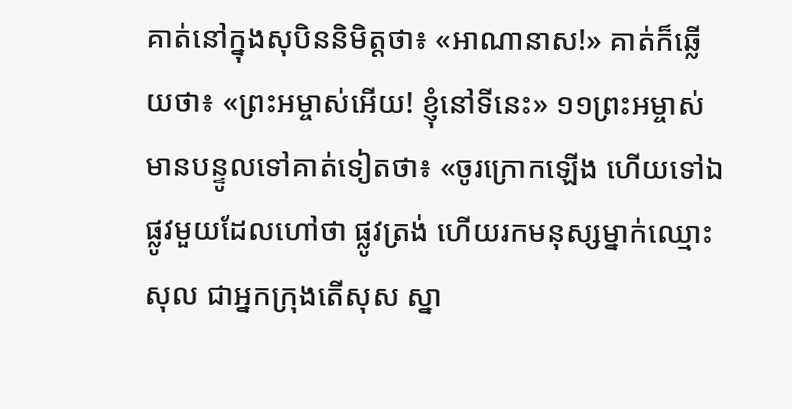គាត់នៅក្នុងសុបិននិមិត្ដថា៖ «អាណានាស!» គាត់ក៏ឆ្លើយថា៖ «ព្រះអម្ចាស់អើយ! ខ្ញុំនៅទីនេះ» ១១ព្រះអម្ចាស់មានបន្ទូលទៅគាត់ទៀតថា៖ «ចូរក្រោកឡើង ហើយទៅឯផ្លូវមួយដែលហៅថា ផ្លូវត្រង់ ហើយរកមនុស្សម្នាក់ឈ្មោះសុល ជាអ្នកក្រុងតើសុស ស្នា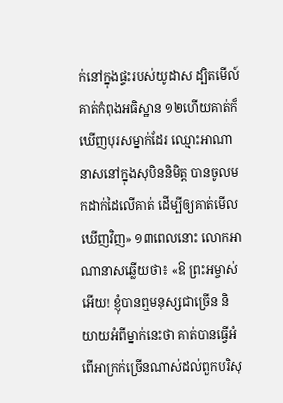ក់នៅក្នុងផ្ទះរបស់យូដាស ដ្បិតមើល៍ គាត់កំពុងអធិស្ឋាន ១២ហើយគាត់ក៏ឃើញបុរសម្នាក់ដែរ ឈ្មោះអាណានាសនៅក្នុងសុបិននិមិត្ដ បានចូលមកដាក់ដៃលើគាត់ ដើម្បីឲ្យគាត់មើលឃើញវិញ» ១៣ពេលនោះ លោកអាណានាសឆ្លើយថា៖ «ឱ ព្រះអម្ចាស់អើយ! ខ្ញុំបានឮមនុស្សជាច្រើន និយាយអំពីម្នាក់នេះថា គាត់បានធ្វើអំពើអាក្រក់ច្រើនណាស់ដល់ពួកបរិសុ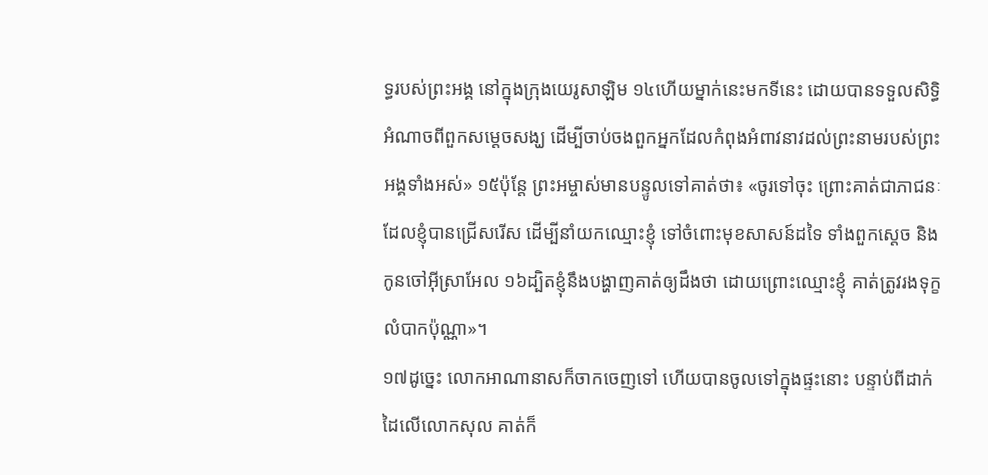ទ្ធរបស់ព្រះអង្គ នៅក្នុងក្រុងយេរូសាឡិម ១៤ហើយម្នាក់នេះមកទីនេះ ដោយបានទទួលសិទ្ធិអំណាចពីពួកសម្ដេចសង្ឃ ដើម្បីចាប់ចងពួកអ្នកដែលកំពុងអំពាវនាវដល់ព្រះនាមរបស់ព្រះអង្គទាំងអស់» ១៥ប៉ុន្ដែ ព្រះអម្ចាស់មានបន្ទូលទៅគាត់ថា៖ «ចូរទៅចុះ ព្រោះគាត់ជាភាជនៈ ដែលខ្ញុំបានជ្រើសរើស ដើម្បីនាំយកឈ្មោះខ្ញុំ ទៅចំពោះមុខសាសន៍ដទៃ ទាំងពួកស្ដេច និងកូនចៅអ៊ីស្រាអែល ១៦ដ្បិតខ្ញុំនឹងបង្ហាញគាត់ឲ្យដឹងថា ដោយព្រោះឈ្មោះខ្ញុំ គាត់ត្រូវរងទុក្ខលំបាកប៉ុណ្ណា»។
១៧ដូច្នេះ លោកអាណានាសក៏ចាកចេញទៅ ហើយបានចូលទៅក្នុងផ្ទះនោះ បន្ទាប់ពីដាក់ដៃលើលោកសុល គាត់ក៏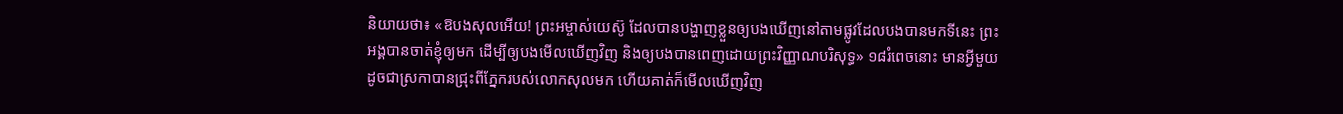និយាយថា៖ «ឱបងសុលអើយ! ព្រះអម្ចាស់យេស៊ូ ដែលបានបង្ហាញខ្លួនឲ្យបងឃើញនៅតាមផ្លូវដែលបងបានមកទីនេះ ព្រះអង្គបានចាត់ខ្ញុំឲ្យមក ដើម្បីឲ្យបងមើលឃើញវិញ និងឲ្យបងបានពេញដោយព្រះវិញ្ញាណបរិសុទ្ធ» ១៨រំពេចនោះ មានអ្វីមួយដូចជាស្រកាបានជ្រុះពីភ្នែករបស់លោកសុលមក ហើយគាត់ក៏មើលឃើញវិញ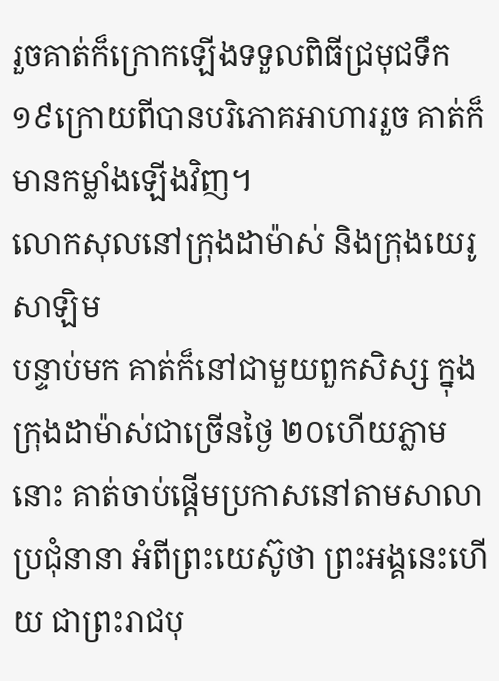រួចគាត់ក៏ក្រោកឡើងទទួលពិធីជ្រមុជទឹក ១៩ក្រោយពីបានបរិភោគអាហាររួច គាត់ក៏មានកម្លាំងឡើងវិញ។
លោកសុលនៅក្រុងដាម៉ាស់ និងក្រុងយេរូសាឡិម
បន្ទាប់មក គាត់ក៏នៅជាមួយពួកសិស្ស ក្នុងក្រុងដាម៉ាស់ជាច្រើនថ្ងៃ ២០ហើយភ្លាមនោះ គាត់ចាប់ផ្ដើមប្រកាសនៅតាមសាលាប្រជុំនានា អំពីព្រះយេស៊ូថា ព្រះអង្គនេះហើយ ជាព្រះរាជបុ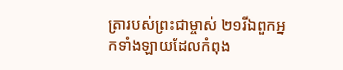ត្រារបស់ព្រះជាម្ចាស់ ២១រីឯពួកអ្នកទាំងឡាយដែលកំពុង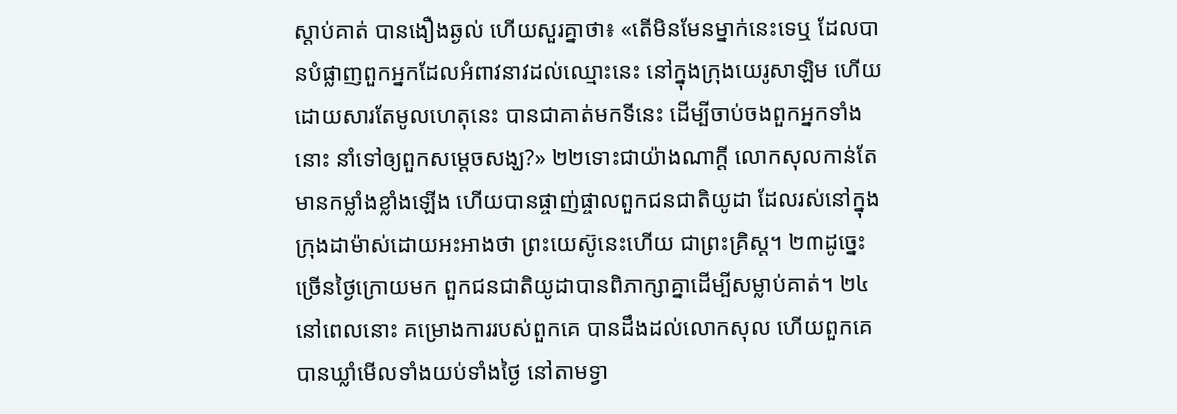ស្តាប់គាត់ បានងឿងឆ្ងល់ ហើយសួរគ្នាថា៖ «តើមិនមែនម្នាក់នេះទេឬ ដែលបានបំផ្លាញពួកអ្នកដែលអំពាវនាវដល់ឈ្មោះនេះ នៅក្នុងក្រុងយេរូសាឡិម ហើយដោយសារតែមូលហេតុនេះ បានជាគាត់មកទីនេះ ដើម្បីចាប់ចងពួកអ្នកទាំងនោះ នាំទៅឲ្យពួកសម្ដេចសង្ឃ?» ២២ទោះជាយ៉ាងណាក្ដី លោកសុលកាន់តែមានកម្លាំងខ្លាំងឡើង ហើយបានផ្ចាញ់ផ្ចាលពួកជនជាតិយូដា ដែលរស់នៅក្នុងក្រុងដាម៉ាស់ដោយអះអាងថា ព្រះយេស៊ូនេះហើយ ជាព្រះគិ្រស្ដ។ ២៣ដូច្នេះ ច្រើនថ្ងៃក្រោយមក ពួកជនជាតិយូដាបានពិភាក្សាគ្នាដើម្បីសម្លាប់គាត់។ ២៤នៅពេលនោះ គម្រោងការរបស់ពួកគេ បានដឹងដល់លោកសុល ហើយពួកគេបានឃ្លាំមើលទាំងយប់ទាំងថ្ងៃ នៅតាមទ្វា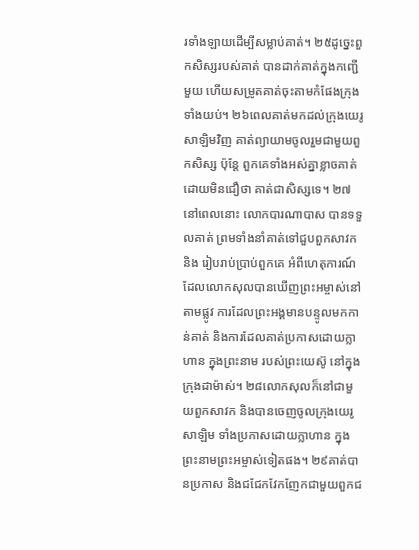រទាំងឡាយដើម្បីសម្លាប់គាត់។ ២៥ដូច្នេះពួកសិស្សរបស់គាត់ បានដាក់គាត់ក្នុងកញ្ជើមួយ ហើយសម្រូតគាត់ចុះតាមកំផែងក្រុងទាំងយប់។ ២៦ពេលគាត់មកដល់ក្រុងយេរូសាឡិមវិញ គាត់ព្យាយាមចូលរួមជាមួយពួកសិស្ស ប៉ុន្ដែ ពួកគេទាំងអស់គ្នាខ្លាចគាត់ ដោយមិនជឿថា គាត់ជាសិស្សទេ។ ២៧នៅពេលនោះ លោកបារណាបាស បានទទួលគាត់ ព្រមទាំងនាំគាត់ទៅជួបពួកសាវកនិង រៀបរាប់ប្រាប់ពួកគេ អំពីហេតុការណ៍ដែលលោកសុលបានឃើញព្រះអម្ចាស់នៅតាមផ្លូវ ការដែលព្រះអង្គមានបន្ទូលមកកាន់គាត់ និងការដែលគាត់ប្រកាសដោយក្លាហាន ក្នុងព្រះនាម របស់ព្រះយេស៊ូ នៅក្នុងក្រុងដាម៉ាស់។ ២៨លោកសុលក៏នៅជាមួយពួកសាវក និងបានចេញចូលក្រុងយេរូសាឡិម ទាំងប្រកាសដោយក្លាហាន ក្នុងព្រះនាមព្រះអម្ចាស់ទៀតផង។ ២៩គាត់បានប្រកាស និងជជែកវែកញែកជាមួយពួកជ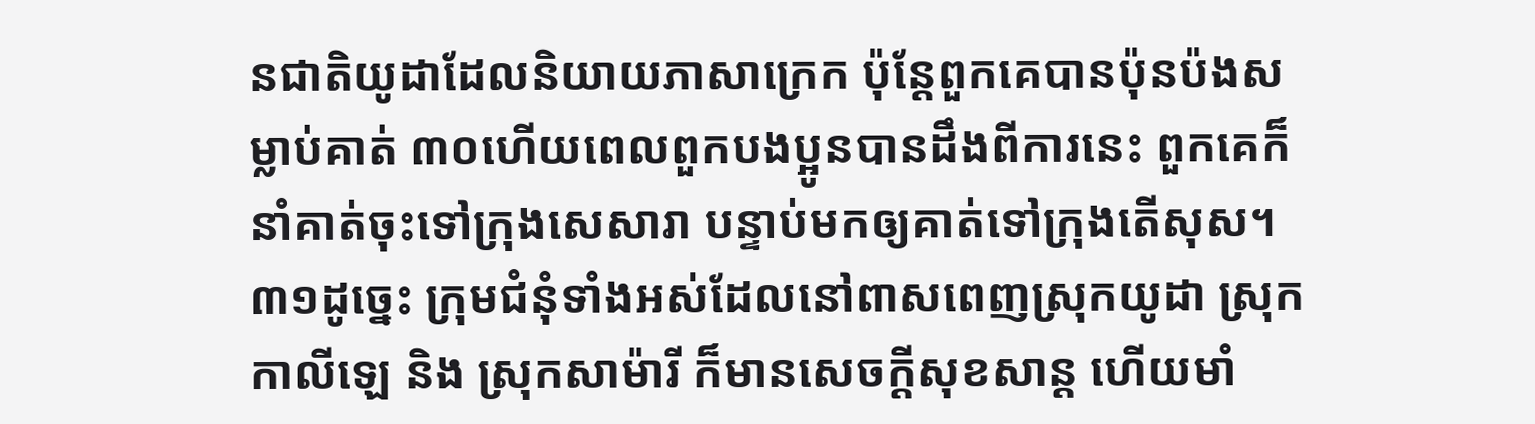នជាតិយូដាដែលនិយាយភាសាក្រេក ប៉ុន្ដែពួកគេបានប៉ុនប៉ងសម្លាប់គាត់ ៣០ហើយពេលពួកបងប្អូនបានដឹងពីការនេះ ពួកគេក៏នាំគាត់ចុះទៅក្រុងសេសារា បន្ទាប់មកឲ្យគាត់ទៅក្រុងតើសុស។
៣១ដូច្នេះ ក្រុមជំនុំទាំងអស់ដែលនៅពាសពេញស្រុកយូដា ស្រុកកាលីឡេ និង ស្រុកសាម៉ារី ក៏មានសេចក្ដីសុខសាន្ដ ហើយមាំ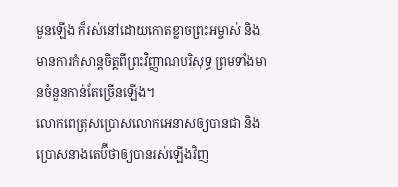មួនឡើង ក៏រស់នៅដោយកោតខ្លាចព្រះអម្ចាស់ និងមានការកំសាន្ដចិត្ដពីព្រះវិញ្ញាណបរិសុទ្ធ ព្រមទាំងមានចំនួនកាន់តែច្រើនឡើង។
លោកពេត្រុសប្រោសលោកអេនាសឲ្យបានជា និងប្រោសនាងតេប៊ីថាឲ្យបានរស់ឡើងវិញ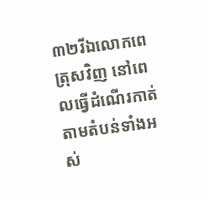៣២រីឯលោកពេត្រុសវិញ នៅពេលធ្វើដំណើរកាត់តាមតំបន់ទាំងអស់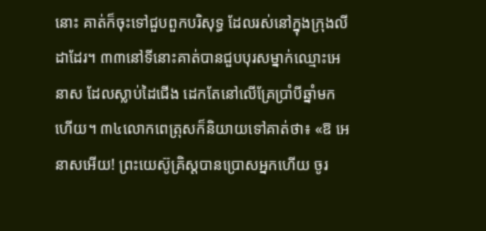នោះ គាត់ក៏ចុះទៅជួបពួកបរិសុទ្ធ ដែលរស់នៅក្នុងក្រុងលីដាដែរ។ ៣៣នៅទីនោះគាត់បានជួបបុរសម្នាក់ឈ្មោះអេនាស ដែលស្លាប់ដៃជើង ដេកតែនៅលើគ្រែប្រាំបីឆ្នាំមកហើយ។ ៣៤លោកពេត្រុសក៏និយាយទៅគាត់ថា៖ «ឱ អេនាសអើយ! ព្រះយេស៊ូគ្រិស្ដបានប្រោសអ្នកហើយ ចូរ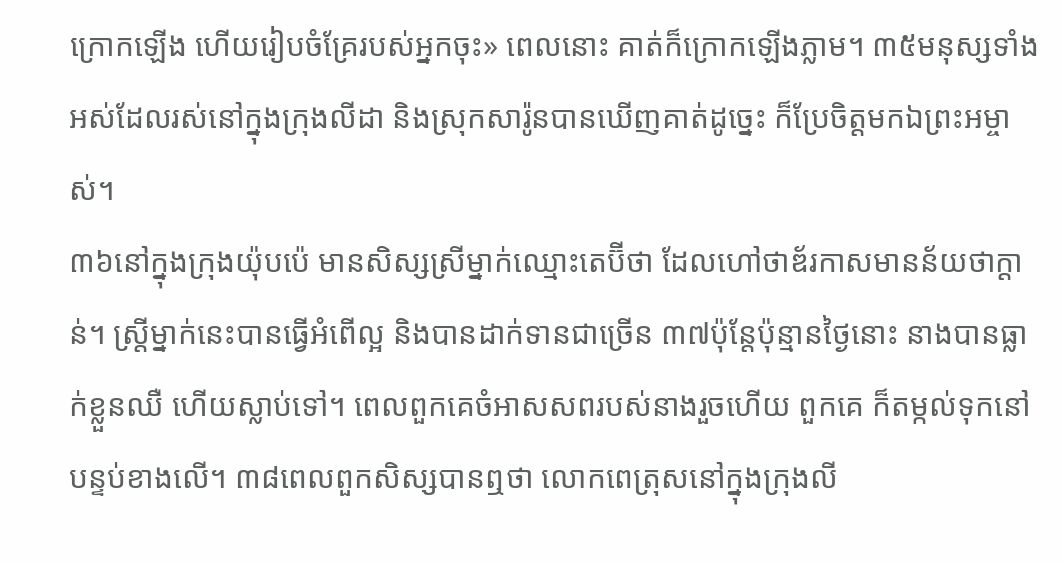ក្រោកឡើង ហើយរៀបចំគ្រែរបស់អ្នកចុះ» ពេលនោះ គាត់ក៏ក្រោកឡើងភ្លាម។ ៣៥មនុស្សទាំងអស់ដែលរស់នៅក្នុងក្រុងលីដា និងស្រុកសារ៉ូនបានឃើញគាត់ដូច្នេះ ក៏ប្រែចិត្តមកឯព្រះអម្ចាស់។
៣៦នៅក្នុងក្រុងយ៉ុបប៉េ មានសិស្សស្រីម្នាក់ឈ្មោះតេប៊ីថា ដែលហៅថាឌ័រកាសមានន័យថាក្ដាន់។ ស្រ្តីម្នាក់នេះបានធ្វើអំពើល្អ និងបានដាក់ទានជាច្រើន ៣៧ប៉ុន្ដែប៉ុន្មានថ្ងៃនោះ នាងបានធ្លាក់ខ្លួនឈឺ ហើយស្លាប់ទៅ។ ពេលពួកគេចំអាសសពរបស់នាងរួចហើយ ពួកគេ ក៏តម្កល់ទុកនៅបន្ទប់ខាងលើ។ ៣៨ពេលពួកសិស្សបានឮថា លោកពេត្រុសនៅក្នុងក្រុងលី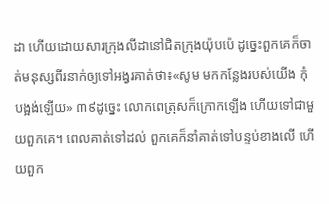ដា ហើយដោយសារក្រុងលីដានៅជិតក្រុងយ៉ុបប៉េ ដូច្នេះពួកគេក៏ចាត់មនុស្សពីរនាក់ឲ្យទៅអង្វរគាត់ថា៖«សូម មកកន្លែងរបស់យើង កុំបង្អង់ឡើយ» ៣៩ដូច្នេះ លោកពេត្រុសក៏ក្រោកឡើង ហើយទៅជាមួយពួកគេ។ ពេលគាត់ទៅដល់ ពួកគេក៏នាំគាត់ទៅបន្ទប់ខាងលើ ហើយពួក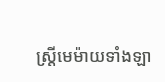ស្ត្រីមេម៉ាយទាំងឡា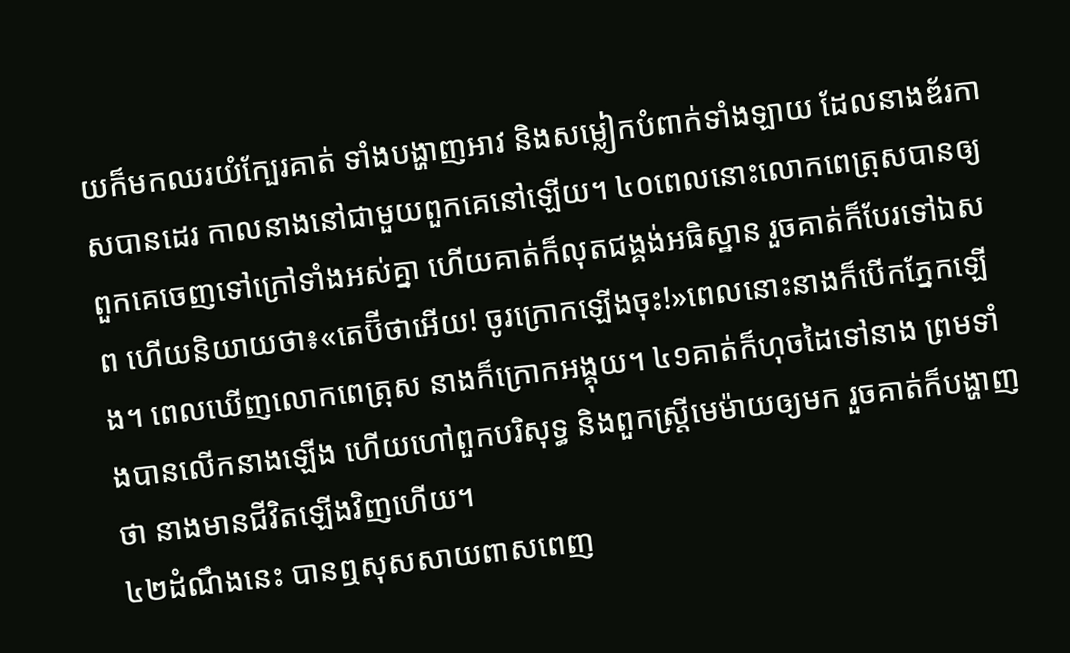យក៏មកឈរយំក្បែរគាត់ ទាំងបង្ហាញអាវ និងសម្លៀកបំពាក់ទាំងឡាយ ដែលនាងឌ័រកាសបានដេរ កាលនាងនៅជាមួយពួកគេនៅឡើយ។ ៤០ពេលនោះលោកពេត្រុសបានឲ្យពួកគេចេញទៅក្រៅទាំងអស់គ្នា ហើយគាត់ក៏លុតជង្គង់អធិស្ឋាន រួចគាត់ក៏បែរទៅឯសព ហើយនិយាយថា៖«តេប៊ីថាអើយ! ចូរក្រោកឡើងចុះ!»ពេលនោះនាងក៏បើកភ្នែកឡើង។ ពេលឃើញលោកពេត្រុស នាងក៏ក្រោកអង្គុយ។ ៤១គាត់ក៏ហុចដៃទៅនាង ព្រមទាំងបានលើកនាងឡើង ហើយហៅពួកបរិសុទ្ធ និងពួកស្ត្រីមេម៉ាយឲ្យមក រួចគាត់ក៏បង្ហាញថា នាងមានជីវិតឡើងវិញហើយ។
៤២ដំណឹងនេះ បានឮសុសសាយពាសពេញ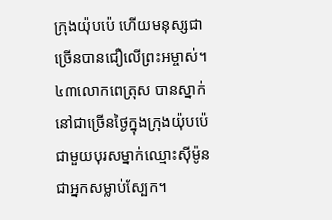ក្រុងយ៉ុបប៉េ ហើយមនុស្សជាច្រើនបានជឿលើព្រះអម្ចាស់។ ៤៣លោកពេត្រុស បានស្នាក់នៅជាច្រើនថ្ងៃក្នុងក្រុងយ៉ុបប៉េ ជាមួយបុរសម្នាក់ឈ្មោះស៊ីម៉ូនជាអ្នកសម្លាប់ស្បែក។